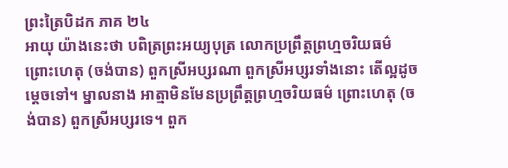ព្រះត្រៃបិដក ភាគ ២៤
អាយុ យ៉ាងនេះថា បពិត្រព្រះអយ្យបុត្រ លោកប្រព្រឹត្តព្រហ្មចរិយធម៌ ព្រោះហេតុ (ចង់បាន) ពួកស្រីអប្សរណា ពួកស្រីអប្សរទាំងនោះ តើល្អដូចម្តេចទៅ។ ម្នាលនាង អាត្មាមិនមែនប្រព្រឹត្តព្រហ្មចរិយធម៌ ព្រោះហេតុ (ចង់បាន) ពួកស្រីអប្សរទេ។ ពួក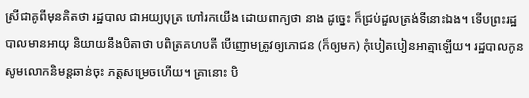ស្រីជាគូពីមុនគិតថា រដ្ឋបាល ជាអយ្យបុត្រ ហៅរកយើង ដោយពាក្យថា នាង ដូច្នេះ ក៏ជ្រប់ដួលត្រង់ទីនោះឯង។ ទើបព្រះរដ្ឋបាលមានអាយុ និយាយនឹងបិតាថា បពិត្រគហបតី បើញោមត្រូវឲ្យភោជន (ក៏ឲ្យមក) កុំបៀតបៀនអាត្មាឡើយ។ រដ្ឋបាលកូន សូមលោកនិមន្តឆាន់ចុះ ភត្តសម្រេចហើយ។ គ្រានោះ បិ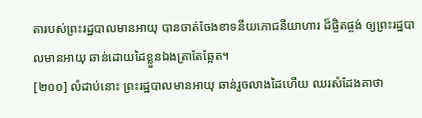តារបស់ព្រះរដ្ឋបាលមានអាយុ បានចាត់ចែងខាទនីយភោជនីយាហារ ដ៏ផ្ចិតផ្ចង់ ឲ្យព្រះរដ្ឋបាលមានអាយុ ឆាន់ដោយដៃខ្លួនឯងត្រាតែឆ្អែត។
[២០០] លំដាប់នោះ ព្រះរដ្ឋបាលមានអាយុ ឆាន់រួចលាងដៃហើយ ឈរសំដែងគាថា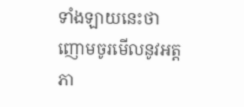ទាំងឡាយនេះថា
ញោមចូរមើលនូវអត្តភា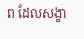ព ដែលសង្ខា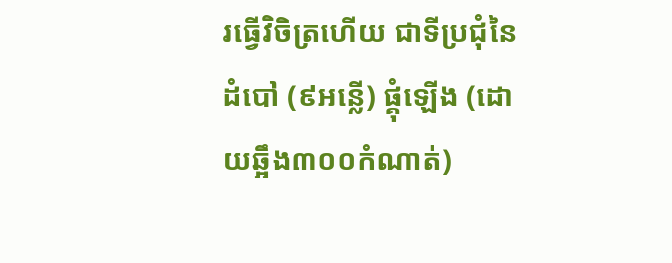រធ្វើវិចិត្រហើយ ជាទីប្រជុំនៃដំបៅ (៩អន្លើ) ផ្គុំឡើង (ដោយឆ្អឹង៣០០កំណាត់)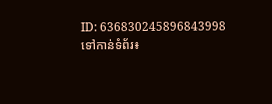ID: 636830245896843998
ទៅកាន់ទំព័រ៖